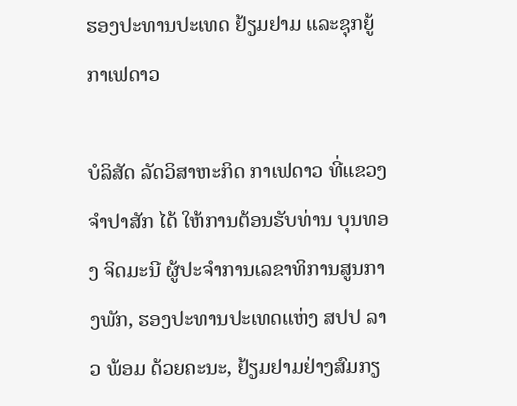ຮອງປະທານປະເທດ ຢ້ຽມຢາມ ແລະຊຸກຍູ້ກາເຟດາວ

ບໍລິສັດ ລັດວິສາຫະກິດ ກາເຟດາວ ທີ່ແຂວງຈຳປາສັກ ໄດ້ ໃຫ້ການຕ້ອນຮັບທ່ານ ບຸນທອງ ຈິດມະນີ ຜູ້ປະຈຳການເລຂາທິການສູນກາງພັກ, ຮອງປະທານປະເທດແຫ່ງ ສປປ ລາວ ພ້ອມ ດ້ວຍຄະນະ, ຢ້ຽມຢາມຢ່າງສົມກຽ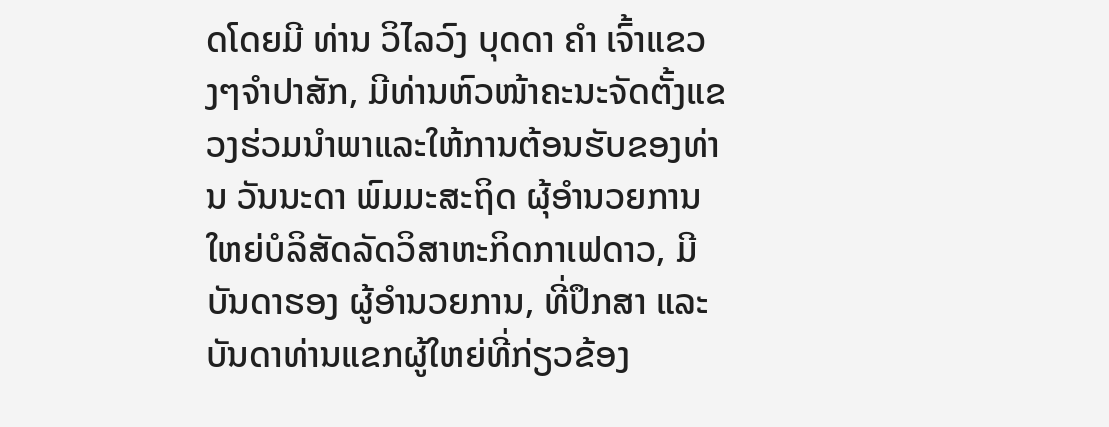ດໂດຍມີ ທ່ານ ວິໄລວົງ ບຸດດາ ຄຳ ເຈົ້າແຂວງໆຈຳປາສັກ, ມີທ່ານຫົວໜ້າຄະນະຈັດຕັ້ງແຂວງຮ່ວມນຳພາແລະໃຫ້ການຕ້ອນຮັບຂອງທ່ານ ວັນນະດາ ພົມມະສະຖິດ ຜຸ້ອຳນວຍການໃຫຍ່ບໍລິສັດລັດວິສາຫະກິດກາເຟດາວ, ມີບັນດາຮອງ ຜູ້ອຳນວຍການ, ທີ່ປຶກສາ ແລະ ບັນດາທ່ານແຂກຜູ້ໃຫຍ່ທີ່ກ່ຽວຂ້ອງ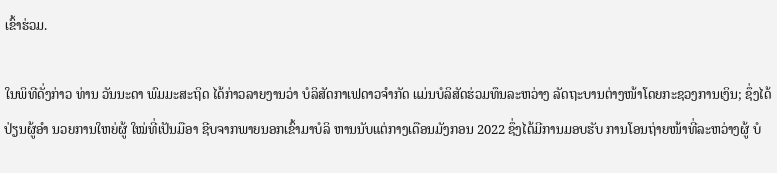ເຂົ້າຮ່ວມ.

ໃນພິທີດັ່ງກ່າວ ທ່ານ ວັນນະດາ ພົມມະສະຖິດ ໄດ້ກ່າວລາຍງານວ່າ ບໍລິສັດກາເຟດາວຈຳກັດ ແມ່ນບໍລິສັດຮ່ວມທຶນລະຫວ່າງ ລັດຖະບານຕ່າງໜ້າໂດຍກະຊວງການເງິນ; ຊຶ່ງໄດ້ປ່ຽນຜູ້ອຳ ນວຍການໃຫຍ່ຜູ້ ໃໝ່ທີ່ເປັນມືອາ ຊີບຈາກພາຍນອກເຂົ້າມາບໍລິ ຫານນັບແຕ່ກາງເດືອນມັງກອນ 2022 ຊຶ່ງໄດ້ມີການມອບຮັບ ການໂອນຖ່າຍໜ້າທີ່ລະຫວ່າງຜູ້ ບໍ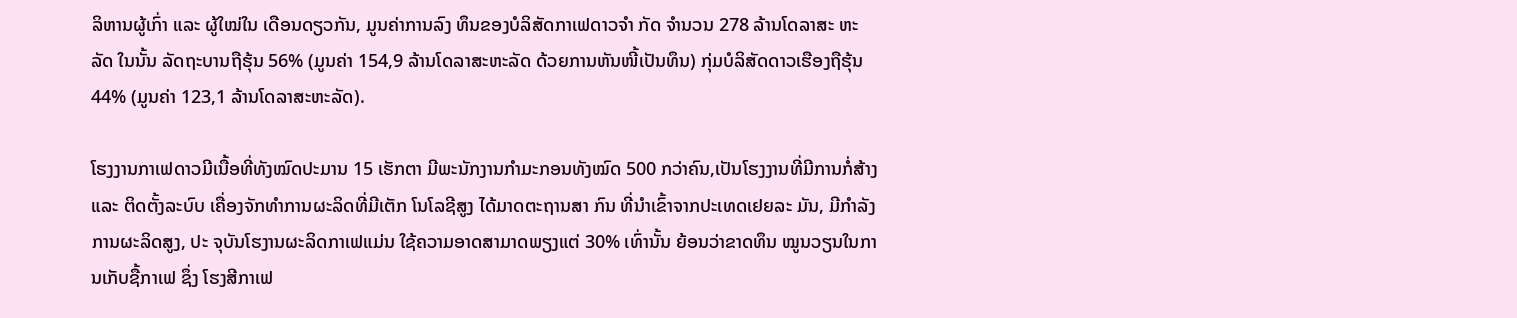ລິຫານຜູ້ເກົ່າ ແລະ ຜູ້ໃໝ່ໃນ ເດືອນດຽວກັນ, ມູນຄ່າການລົງ ທຶນຂອງບໍລິສັດກາເຟດາວຈຳ ກັດ ຈຳນວນ 278 ລ້ານໂດລາສະ ຫະລັດ ໃນນັ້ນ ລັດຖະບານຖືຮຸ້ນ 56% (ມູນຄ່າ 154,9 ລ້ານໂດລາສະຫະລັດ ດ້ວຍການຫັນໜີ້ເປັນທຶນ) ກຸ່ມບໍລິສັດດາວເຮືອງຖືຮຸ້ນ 44% (ມູນຄ່າ 123,1 ລ້ານໂດລາສະຫະລັດ).

ໂຮງງານກາເຟດາວມີເນື້ອທີ່ທັງໝົດປະມານ 15 ເຮັກຕາ ມີພະນັກງານກຳມະກອນທັງໝົດ 500 ກວ່າຄົນ,ເປັນໂຮງງານທີ່ມີການກໍ່ສ້າງ ແລະ ຕິດຕັ້ງລະບົບ ເຄື່ອງຈັກທຳການຜະລິດທີ່ມີເຕັກ ໂນໂລຊີສູງ ໄດ້ມາດຕະຖານສາ ກົນ ທີ່ນຳເຂົ້າຈາກປະເທດເຢຍລະ ມັນ, ມີກຳລັງການຜະລິດສູງ, ປະ ຈຸບັນໂຮງານຜະລິດກາເຟແມ່ນ ໃຊ້ຄວາມອາດສາມາດພຽງແຕ່ 30% ເທົ່ານັ້ນ ຍ້ອນວ່າຂາດທຶນ ໝູນວຽນໃນການເກັບຊື້ກາເຟ ຊຶ່ງ ໂຮງສີກາເຟ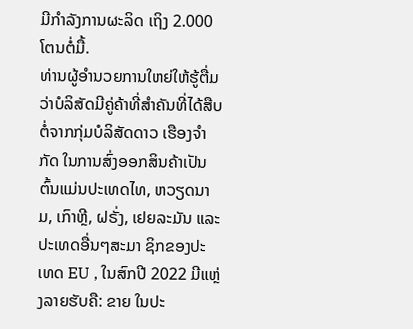ມີກຳລັງການຜະລິດ ເຖິງ 2.000 ໂຕນຕໍ່ມື້.
ທ່ານຜູ້ອຳນວຍການໃຫຍ່ໃຫ້ຮູ້ຕື່ມວ່າບໍລິສັດມີຄູ່ຄ້າທີ່ສຳຄັນທີ່ໄດ້ສືບຕໍ່ຈາກກຸ່ມບໍລິສັດດາວ ເຮືອງຈຳກັດ ໃນການສົ່ງອອກສິນຄ້າເປັນຕົ້ນແມ່ນປະເທດໄທ, ຫວຽດນາມ, ເກົາຫຼີ, ຝຣັ່ງ, ເຢຍລະມັນ ແລະປະເທດອື່ນໆສະມາ ຊິກຂອງປະເທດ EU , ໃນສົກປີ 2022 ມີແຫຼ່ງລາຍຮັບຄື: ຂາຍ ໃນປະ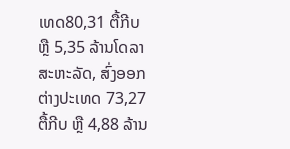ເທດ80,31 ຕື້ກີບ ຫຼື 5,35 ລ້ານໂດລາສະຫະລັດ, ສົ່ງອອກ ຕ່າງປະເທດ 73,27 ຕື້ກີບ ຫຼື 4,88 ລ້ານ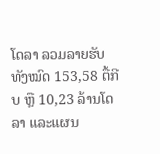ໂດລາ ລວມລາຍຮັບ ທັງໝົດ 153,58 ຕື້ກີບ ຫຼື 10,23 ລ້ານໂດລາ ແລະແຜນ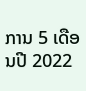ການ 5 ເດືອນປີ 2022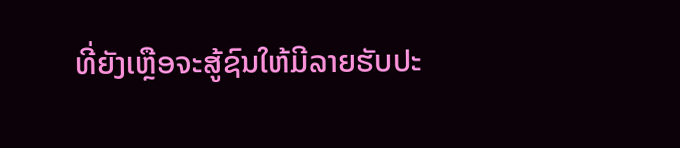ທີ່ຍັງເຫຼືອຈະສູ້ຊົນໃຫ້ມີລາຍຮັບປະ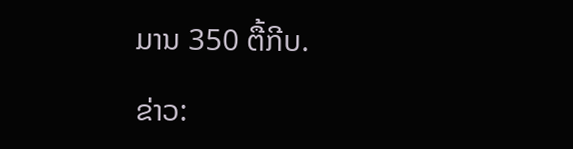ມານ 350 ຕື້ກີບ.

ຂ່າວ: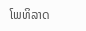ໂພທິລາດ